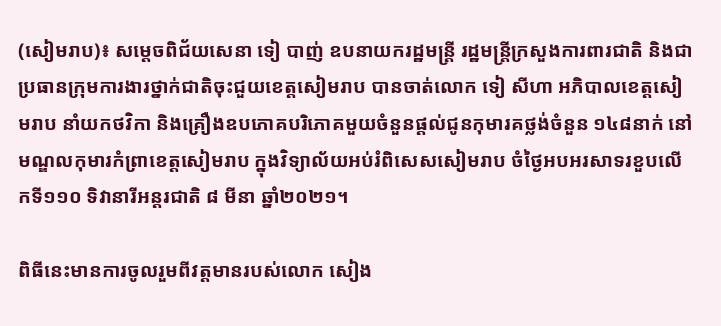(សៀមរាប)៖ សម្តេចពិជ័យសេនា ទៀ បាញ់ ឧបនាយករដ្ឋមន្ត្រី រដ្ឋមន្ត្រីក្រសួងការពារជាតិ និងជាប្រធានក្រុមការងារថ្នាក់ជាតិចុះជួយខេត្តសៀមរាប បានចាត់លោក ទៀ សីហា អភិបាលខេត្តសៀមរាប នាំយកថវិកា និងគ្រឿងឧបភោគបរិភោគមួយចំនួនផ្ដល់ជូនកុមារគថ្លង់ចំនួន ១៤៨នាក់ នៅមណ្ឌលកុមារកំព្រាខេត្តសៀមរាប ក្នុងវិទ្យាល័យអប់រំពិសេសសៀមរាប ចំថ្ងៃអបអរសាទរខួបលើកទី១១០ ទិវានារីអន្តរជាតិ ៨ មីនា ឆ្នាំ២០២១។

ពិធីនេះមានការចូលរួមពីវត្តមានរបស់លោក សៀង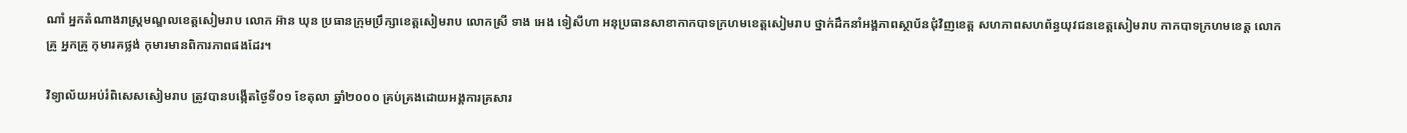ណាំ អ្នកតំណាងរាស្ត្រមណ្ឌលខេត្តសៀមរាប លោក អ៊ាន ឃុន ប្រធានក្រុមប្រឹក្សាខេត្តសៀមរាប លោកស្រី ទាង អេង ទៀសីហា អនុប្រធានសាខាកាកបាទក្រហមខេត្តសៀមរាប ថ្នាក់ដឹកនាំអង្គភាពស្ថាប័នជុំវិញខេត្ត សហភាពសហព័ន្ធយុវជនខេត្តសៀមរាប កាកបាទក្រហមខេត្ត លោកគ្រូ អ្នកគ្រូ កុមារគថ្លង់ កុមារមានពិការភាពផងដែរ។

វិទ្យាល័យអប់រំពិសេសសៀមរាប ត្រូវបានបង្កើតថ្ងៃទី០១ ខែតុលា ឆ្នាំ២០០០ គ្រប់គ្រងដោយអង្គការគ្រសារ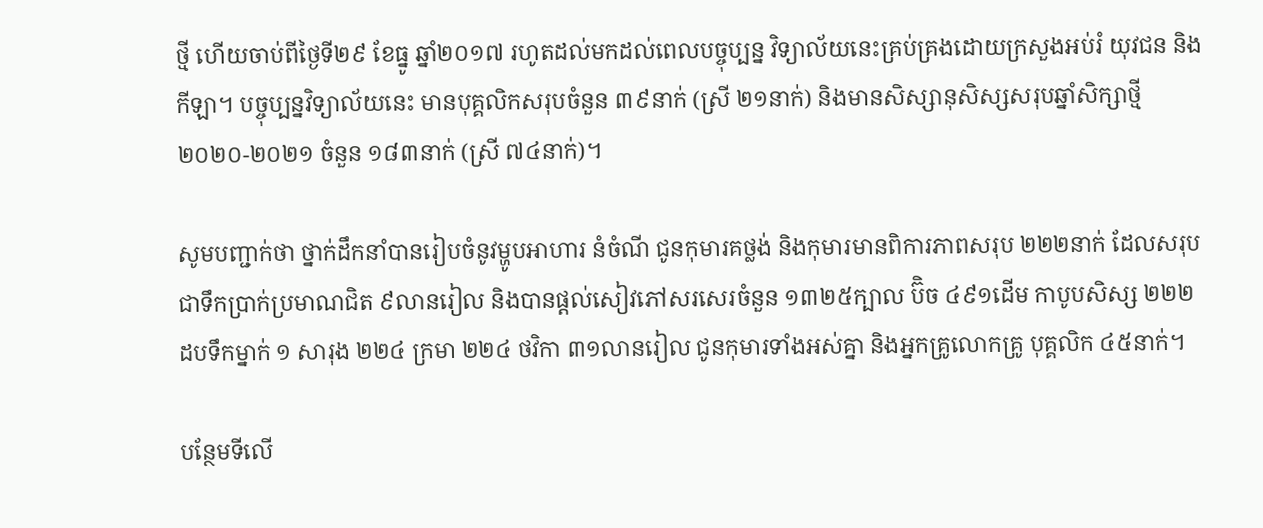ថ្មី ហើយចាប់ពីថ្ងៃទី២៩ ខែធ្នូ ឆ្នាំ២០១៧ រហូតដល់មកដល់ពេលបច្ចុប្បន្ន វិទ្យាល័យនេះគ្រប់គ្រងដោយក្រសួងអប់រំ យុវជន និងកីឡា។ បច្ចុប្បន្នវិទ្យាល័យនេះ មានបុគ្គលិកសរុបចំនួន ៣៩នាក់ (ស្រី ២១នាក់) និងមានសិស្សានុសិស្សសរុបឆ្នាំសិក្សាថ្មី ២០២០-២០២១ ចំនួន ១៨៣នាក់ (ស្រី ៧៤នាក់)។

សូមបញ្ជាក់ថា ថ្នាក់ដឹកនាំបានរៀបចំនូវម្ហូបអាហារ នំចំណី ជូនកុមារគថ្លង់ និងកុមារមានពិការភាពសរុប ២២២នាក់ ដែលសរុបជាទឹកប្រាក់ប្រមាណជិត ៩លានរៀល និងបានផ្ដល់សៀវភៅសរសេរចំនួន ១៣២៥ក្បាល ប៊ិច ៤៩១ដើម កាបូបសិស្ស ២២២ ដបទឹកម្នាក់ ១ សារុង ២២៤ ក្រមា ២២៤ ថវិកា ៣១លានរៀល ជូនកុមារទាំងអស់គ្នា និងអ្នកគ្រូលោកគ្រូ បុគ្គលិក ៤៥នាក់។

បន្ថែមទីលើ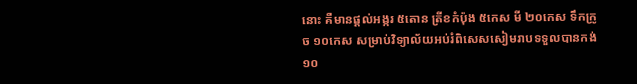នោះ គឺមានផ្ដល់អង្ករ ៥តោន ត្រីខកំប៉ុង ៥កេស មី ២០កេស ទឹកក្រូច ១០កេស សម្រាប់វិទ្យាល័យអប់រំពិសេសសៀមរាបទទួលបានកង់ ១០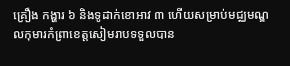គ្រឿង កង្ហារ ៦ និងទូដាក់ខោអាវ ៣ ហើយសម្រាប់មជ្ឈមណ្ឌលកុមារកំព្រាខេត្តសៀមរាបទទួលបាន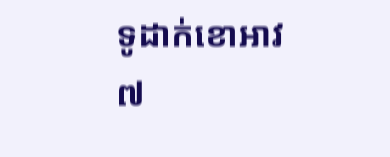ទូដាក់ខោអាវ ៧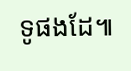ទូផងដែ៕